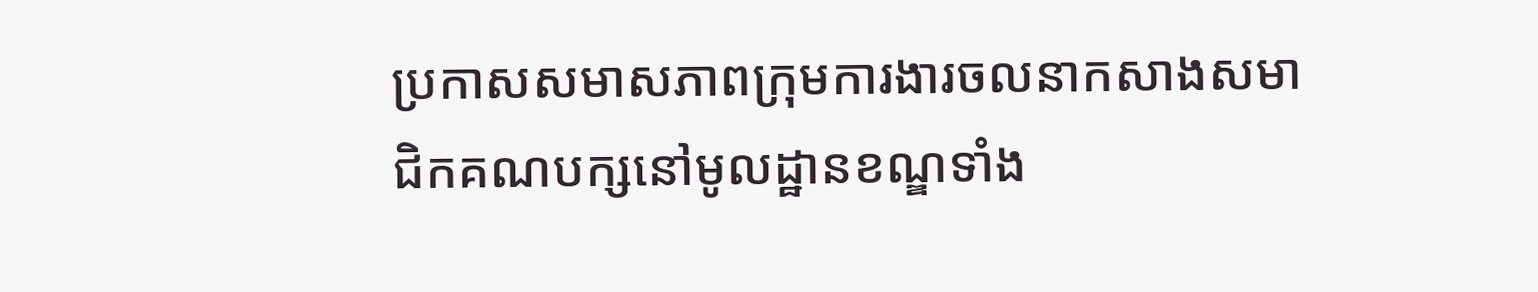ប្រកាសសមាសភាពក្រុមការងារចលនាកសាងសមាជិកគណបក្សនៅមូលដ្ឋានខណ្ឌទាំង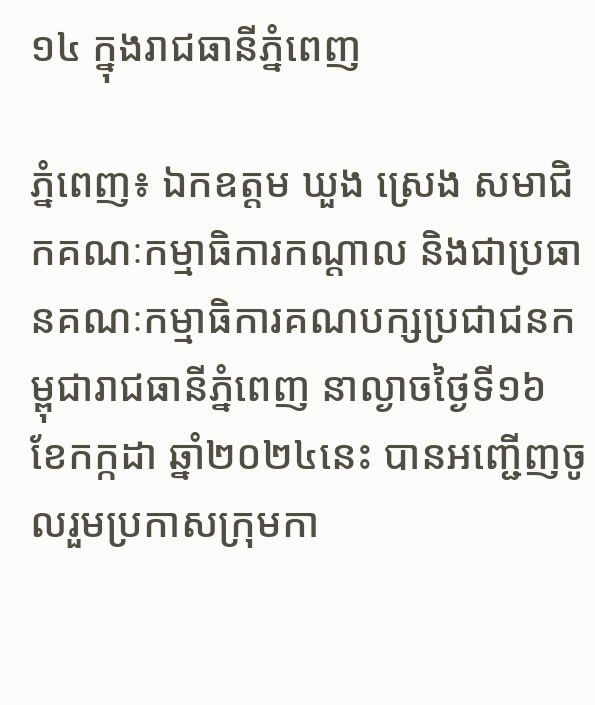១៤ ក្នុងរាជធានីភ្នំពេញ

ភ្នំពេញ៖ ឯកឧត្ដម ឃួង ស្រេង សមាជិកគណៈកម្មាធិការកណ្តាល និងជាប្រធានគណៈកម្មាធិការគណបក្សប្រជាជនកម្ពុជារាជធានីភ្នំពេញ នាល្ងាចថ្ងៃទី១៦ ខែកក្កដា ឆ្នាំ២០២៤នេះ បានអញ្ជើញចូលរួមប្រកាសក្រុមកា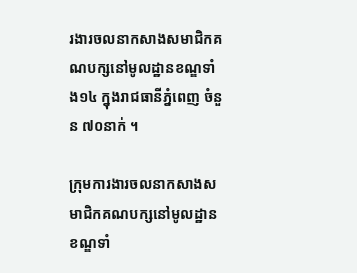រងារចលនាកសាងសមាជិកគណបក្សនៅមូលដ្ឋានខណ្ឌទាំង១៤ ក្នុងរាជធានីភ្នំពេញ ចំនួន ៧០នាក់ ។

ក្រុមការងារចលនាកសាងសមាជិកគណបក្សនៅមូលដ្ឋានខណ្ឌទាំ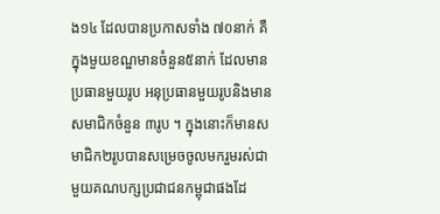ង១៤ ដែលបានប្រកាសទាំង ៧០នាក់ គឺក្នុងមួយខណ្ឌមានចំនួន៥នាក់ ដែលមានប្រធានមួយរូប អនុប្រធានមួយរូបនិងមានសមាជិកចំនួន ៣រូប ។ ក្នុងនោះក៏មានសមាជិក២រូបបានសម្រេចចូលមករួមរស់ជាមួយគណបក្សប្រជាជនកម្ពុជាផងដែ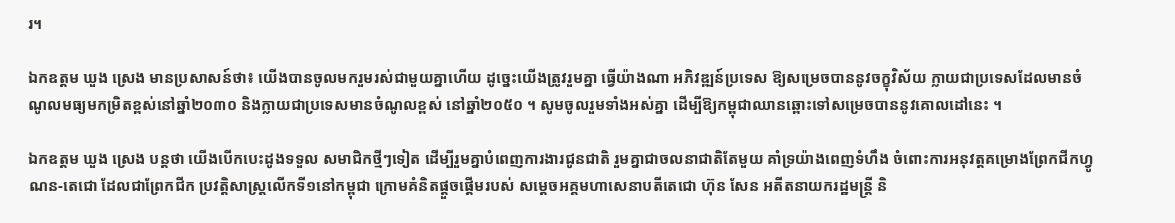រ។

ឯកឧត្ដម ឃួង ស្រេង មានប្រសាសន៍ថា៖ យើងបានចូលមករួមរស់ជាមួយគ្នាហើយ ដូច្នេះយើងត្រូវរួមគ្នា ធ្វើយ៉ាងណា អភិវឌ្ឍន៍ប្រទេស ឱ្យសម្រេចបាននូវចក្ខុវិស័យ ក្លាយជាប្រទេសដែលមានចំណូលមធ្យមកម្រិតខ្ពស់នៅឆ្នាំ២០៣០ និងក្លាយជាប្រទេសមានចំណូលខ្ពស់ នៅឆ្នាំ២០៥០ ។ សូមចូលរួមទាំងអស់គ្នា ដើម្បីឱ្យកម្ពុជាឈានឆ្ពោះទៅសម្រេចបាននូវគោលដៅនេះ ។

ឯកឧត្ដម ឃួង ស្រេង បន្តថា យើងបើកបេះដូងទទួល សមាជិកថ្មីៗទៀត ដើម្បីរួមគ្នាបំពេញការងារជូនជាតិ រួមគ្នាជាចលនាជាតិតែមួយ គាំទ្រយ៉ាងពេញទំហឹង ចំពោះការអនុវត្តគម្រោងព្រែកជីកហ្វូណន-តេជោ ដែលជាព្រែកជីក ប្រវត្តិសាស្ត្រលើកទី១នៅកម្ពុជា ក្រោមគំនិតផ្តួចផ្តើមរបស់ សម្តេចអគ្គមហាសេនាបតីតេជោ ហ៊ុន សែន អតីតនាយករដ្ឋមន្ត្រី និ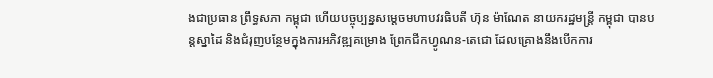ងជាប្រធាន ព្រឹទ្ធសភា កម្ពុជា ហើយបច្ចុប្បន្នសម្តេចមហាបវរធិបតី ហ៊ុន ម៉ាណែត នាយករដ្ឋមន្ត្រី កម្ពុជា បានបន្តស្នាដៃ និងជំរុញបន្ថែមក្នុងការអភិវឌ្ឍគម្រោង ព្រែកជីកហ្វូណន-តេជោ ដែលគ្រោងនឹងបើកការ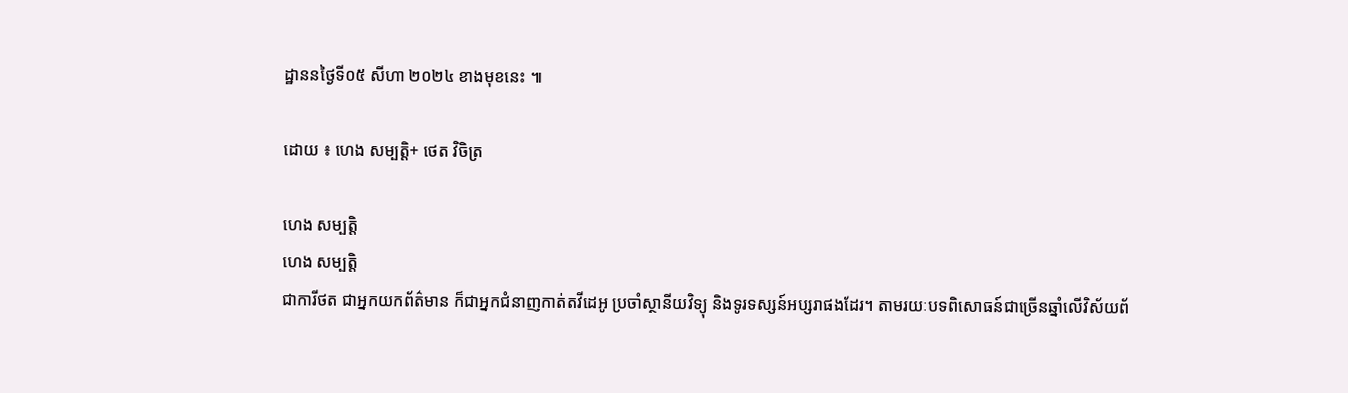ដ្ឋាននថ្ងៃទី០៥ សីហា ២០២៤ ខាងមុខនេះ ៕

ដោយ ៖ ហេង សម្បត្តិ+ ថេត វិចិត្រ

ហេង សម្បត្តិ
ហេង សម្បត្តិ
ជាការីថត ជាអ្នកយកព័ត៌មាន ក៏ជាអ្នកជំនាញកាត់តវីដេអូ ប្រចាំស្ថានីយវិទ្យុ និងទូរទស្សន៍អប្សរាផងដែរ។ តាមរយៈបទពិសោធន៍ជាច្រើនឆ្នាំលើវិស័យព័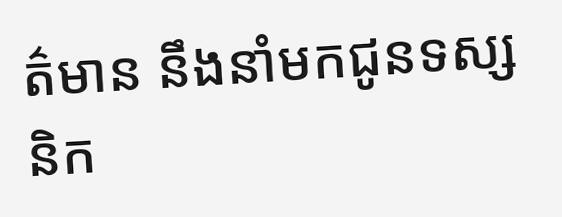ត៌មាន នឹងនាំមកជូនទស្សនិក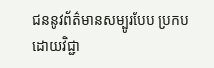ជននូវព័ត៌មានសម្បូរបែប ប្រកបដោយវិជ្ជា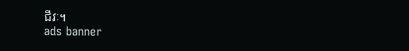ជីវៈ។
ads banner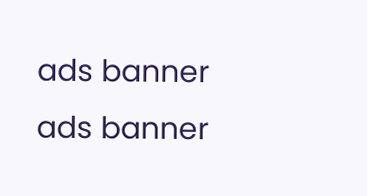ads banner
ads banner